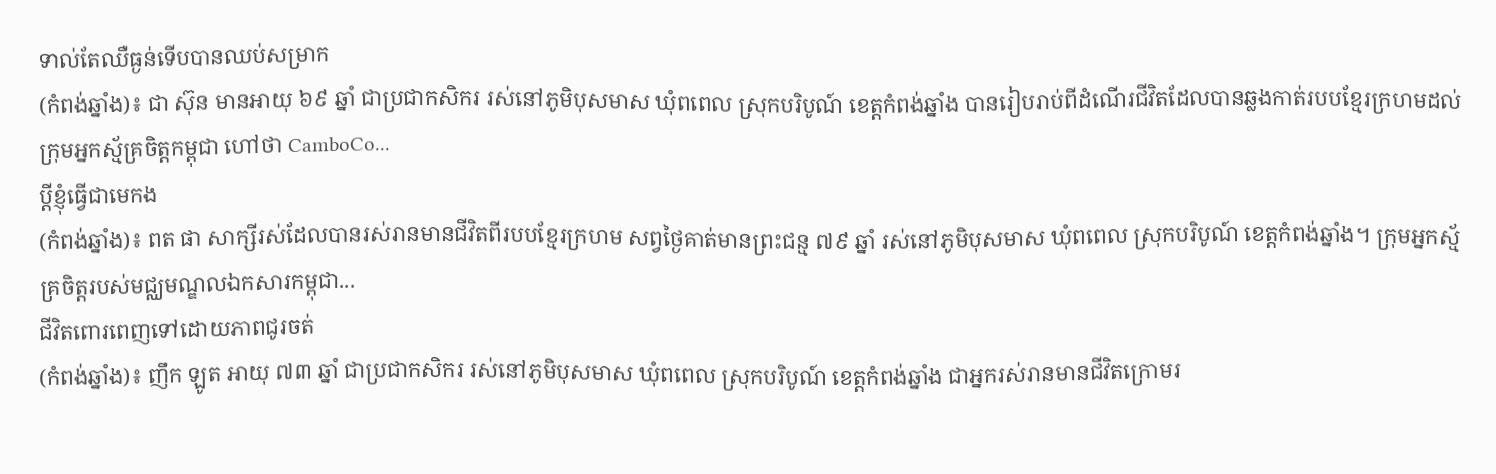ទាល់តែឈឺធ្ងន់ទើបបានឈប់សម្រាក
(កំពង់ឆ្នាំង)៖ ជា ស៊ុន មានអាយុ ៦៩ ឆ្នាំ ជាប្រជាកសិករ រស់នៅភូមិបុសមាស ឃុំពពេល ស្រុកបរិបូណ៍ ខេត្តកំពង់ឆ្នាំង បានរៀបរាប់ពីដំណើរជីវិតដែលបានឆ្លងកាត់របបខ្មែរក្រហមដល់ក្រុមអ្នកស្ម័គ្រចិត្តកម្ពុជា ហៅថា CamboCo...
ប្តីខ្ញុំធ្វើជាមេកង
(កំពង់ឆ្នាំង)៖ ពត ផា សាក្សីរស់ដែលបានរស់រានមានជីវិតពីរបបខ្មែរក្រហម សព្វថ្ងៃគាត់មានព្រះជន្ម ៧៩ ឆ្នាំ រស់នៅភូមិបុសមាស ឃុំពពេល ស្រុកបរិបូណ៍ ខេត្តកំពង់ឆ្នាំង។ ក្រុមអ្នកស្ម័គ្រចិត្តរបស់មជ្ឈមណ្ឌលឯកសារកម្ពុជា...
ជីវិតពោរពេញទៅដោយភាពជូរចត់
(កំពង់ឆ្នាំង)៖ ញឹក ឡូត អាយុ ៧៣ ឆ្នាំ ជាប្រជាកសិករ រស់នៅភូមិបុសមាស ឃុំពពេល ស្រុកបរិបូណ៍ ខេត្តកំពង់ឆ្នាំង ជាអ្នករស់រានមានជីវិតក្រោមរ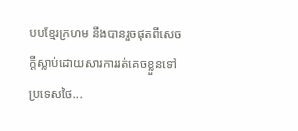បបខ្មែរក្រហម នឹងបានរួចផុតពីសេចក្តីស្លាប់ដោយសារការរត់គេចខ្លួនទៅប្រទេសថៃ...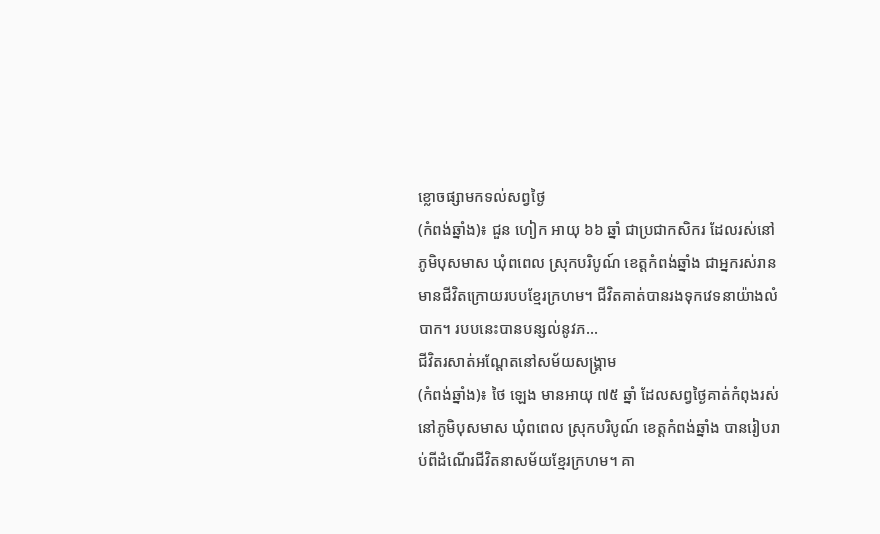ខ្លោចផ្សាមកទល់សព្វថ្ងៃ
(កំពង់ឆ្នាំង)៖ ជួន ហៀក អាយុ ៦៦ ឆ្នាំ ជាប្រជាកសិករ ដែលរស់នៅភូមិបុសមាស ឃុំពពេល ស្រុកបរិបូណ៍ ខេត្តកំពង់ឆ្នាំង ជាអ្នករស់រានមានជីវិតក្រោយរបបខ្មែរក្រហម។ ជីវិតគាត់បានរងទុកវេទនាយ៉ាងលំបាក។ របបនេះបានបន្សល់នូវភ...
ជីវិតរសាត់អណ្តែតនៅសម័យសង្គ្រាម
(កំពង់ឆ្នាំង)៖ ថៃ ឡេង មានអាយុ ៧៥ ឆ្នាំ ដែលសព្វថ្ងៃគាត់កំពុងរស់នៅភូមិបុសមាស ឃុំពពេល ស្រុកបរិបូណ៍ ខេត្តកំពង់ឆ្នាំង បានរៀបរាប់ពីដំណើរជីវិតនាសម័យខ្មែរក្រហម។ គា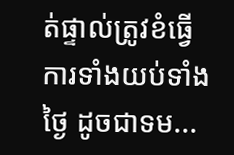ត់ផ្ទាល់ត្រូវខំធ្វើការទាំងយប់ទាំងថ្ងៃ ដូចជាទម...